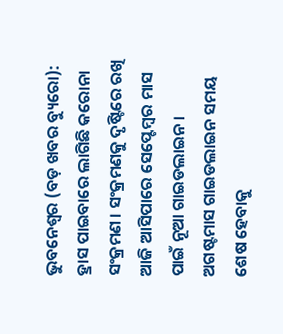ଭୁବନେଶ୍ୱର (ବଡ଼ ଖବର ବ୍ୟୁରୋ): ହ୍ରାସ ପାଇବାରେ ଲାଗିଛି କରୋନା ସଂକ୍ରମଣ । ସଂକ୍ରମଣକୁ ଦୃଷ୍ଟିରେ ରଖି ଆଜି ଆସିପାରେ ସେପ୍ଟେମ୍ବର ମାସ ପାଇଁ ନୂଆ ଗାଇଡଲାଇନ । ଅଗଷ୍ଟମାସ ଗାଇଡଲାଇନ ସମୟ ଶେଷ ହେବାକୁ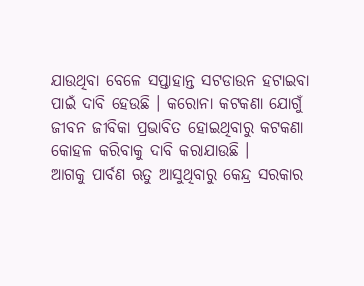ଯାଉଥିବା ବେଳେ ସପ୍ତାହାନ୍ତ ସଟଡାଉନ ହଟାଇବା ପାଇଁ ଦାବି ହେଉଛି । କରୋନା କଟକଣା ଯୋଗୁଁ ଜୀବନ ଜୀବିକା ପ୍ରଭାବିତ ହୋଇଥିବାରୁ କଟକଣା କୋହଳ କରିବାକୁ ଦାବି କରାଯାଉଛି ।
ଆଗକୁ ପାର୍ବଣ ଋତୁ ଆସୁଥିବାରୁ କେନ୍ଦ୍ର ସରକାର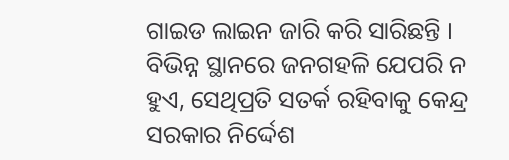ଗାଇଡ ଲାଇନ ଜାରି କରି ସାରିଛନ୍ତି । ବିଭିନ୍ନ ସ୍ଥାନରେ ଜନଗହଳି ଯେପରି ନ ହୁଏ, ସେଥିପ୍ରତି ସତର୍କ ରହିବାକୁ କେନ୍ଦ୍ର ସରକାର ନିର୍ଦ୍ଦେଶ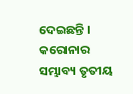ଦେଇଛନ୍ତି । କରୋନାର ସମ୍ଭାବ୍ୟ ତୃତୀୟ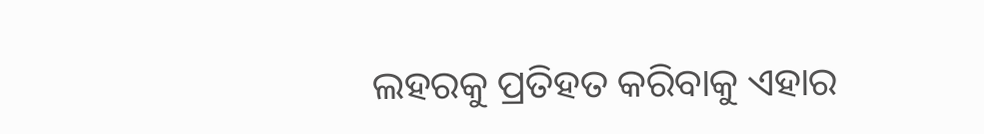ଲହରକୁ ପ୍ରତିହତ କରିବାକୁ ଏହାର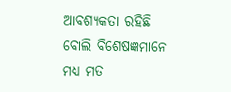ଆବଶ୍ୟକତା ରହିଛି ବୋଲି ବିଶେଷଜ୍ଞମାନେ ମଧ୍ୟ ମତ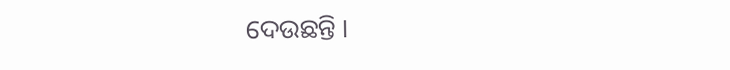ଦେଉଛନ୍ତି ।